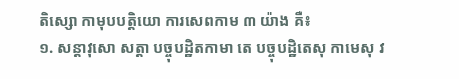តិស្សោ កាមុបបត្តិយោ ការសេពកាម ៣ យ៉ាង គឺ៖
១. សន្តាវុសោ សត្តា បច្ចុបដ្ឋិតកាមា តេ បច្ចុបដ្ឋិតេសុ កាមេសុ វ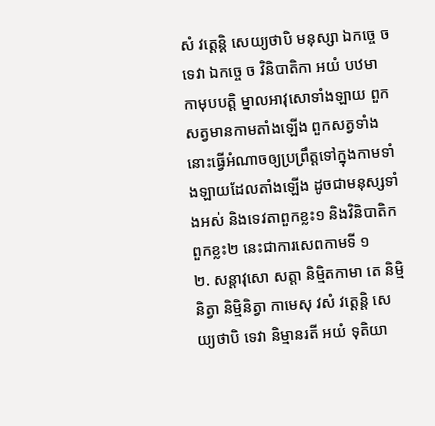សំ វត្តេន្តិ សេយ្យថាបិ មនុស្សា ឯកច្ចេ ច ទេវា ឯកច្ចេ ច វិនិបាតិកា អយំ បឋមា កាមុបបត្តិ ម្នាលអាវុសោទាំងឡាយ ពួកសត្វមានកាមតាំងឡើង ពួកសត្វទាំងនោះធ្វើអំណាចឲ្យប្រព្រឹត្តទៅក្នុងកាមទាំងឡាយដែលតាំងឡើង ដូចជាមនុស្សទាំងអស់ និងទេវតាពួកខ្លះ១ និងវិនិបាតិកពួកខ្លះ២ នេះជាការសេពកាមទី ១
២. សន្តាវុសោ សត្តា និម្មិតកាមា តេ និម្មិនិត្វា និម្មិនិត្វា កាមេសុ វសំ វត្តេន្តិ សេយ្យថាបិ ទេវា និម្មានរតី អយំ ទុតិយា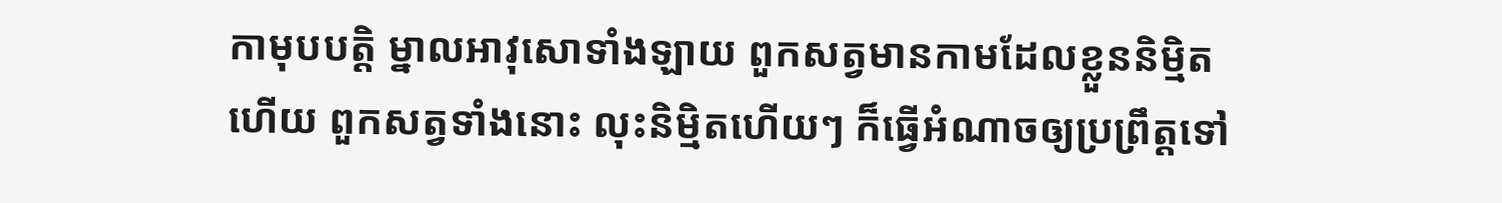កាមុបបត្តិ ម្នាលអាវុសោទាំងឡាយ ពួកសត្វមានកាមដែលខ្លួននិម្មិតហើយ ពួកសត្វទាំងនោះ លុះនិម្មិតហើយៗ ក៏ធ្វើអំណាចឲ្យប្រព្រឹត្តទៅ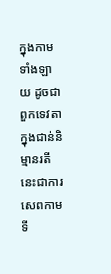ក្នុងកាមទាំងឡាយ ដូចជាពួកទេវតាក្នុងជាន់និម្មានរតី នេះជាការសេពកាមទី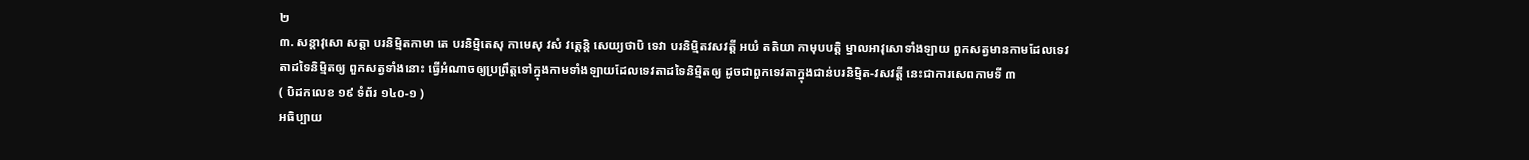២
៣. សន្តាវុសោ សត្តា បរនិម្មិតកាមា តេ បរនិម្មិតេសុ កាមេសុ វសំ វត្តេន្តិ សេយ្យថាបិ ទេវា បរនិម្មិតវសវត្តី អយំ តតិយា កាមុបបត្តិ ម្នាលអាវុសោទាំងឡាយ ពួកសត្វមានកាមដែលទេវតាដទៃនិម្មិតឲ្យ ពួកសត្វទាំងនោះ ធ្វើអំណាចឲ្យប្រព្រឹត្តទៅក្នុងកាមទាំងឡាយដែលទេវតាដទៃនិម្មិតឲ្យ ដូចជាពួកទេវតាក្នុងជាន់បរនិម្មិត-វសវត្តី នេះជាការសេពកាមទី ៣
( បិដកលេខ ១៩ ទំព័រ ១៤០-១ )
អធិប្បាយ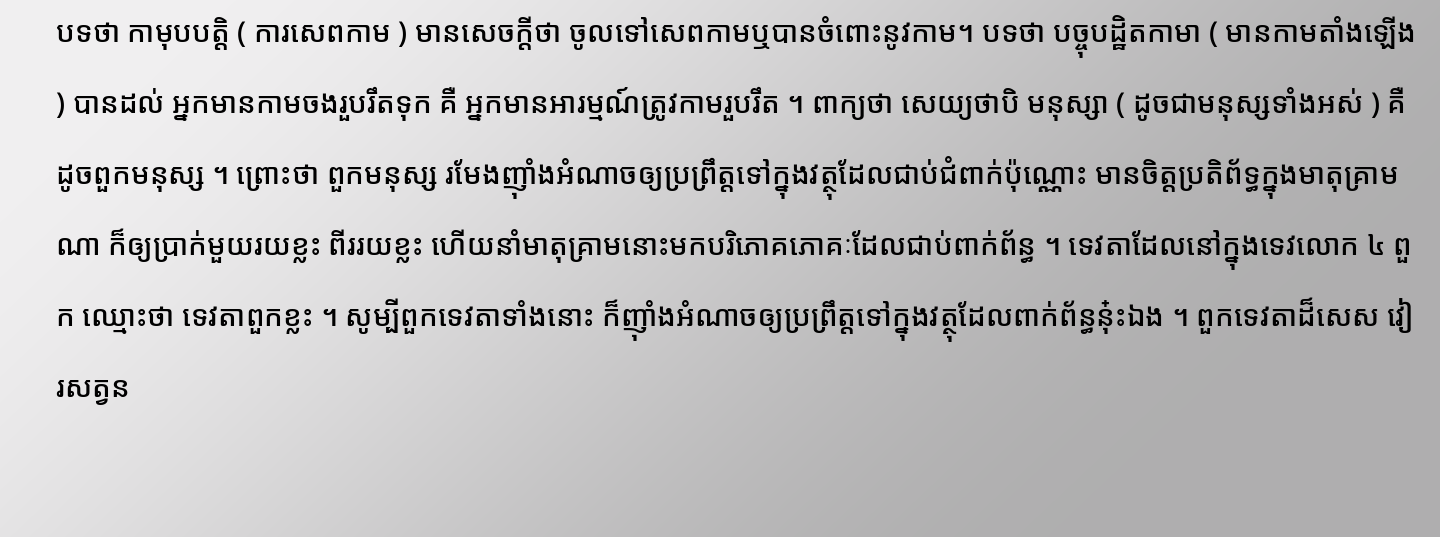បទថា កាមុបបត្តិ ( ការសេពកាម ) មានសេចក្តីថា ចូលទៅសេពកាមឬបានចំពោះនូវកាម។ បទថា បច្ចុបដ្ឋិតកាមា ( មានកាមតាំងឡើង ) បានដល់ អ្នកមានកាមចងរួបរឹតទុក គឺ អ្នកមានអារម្មណ៍ត្រូវកាមរួបរឹត ។ ពាក្យថា សេយ្យថាបិ មនុស្សា ( ដូចជាមនុស្សទាំងអស់ ) គឺ ដូចពួកមនុស្ស ។ ព្រោះថា ពួកមនុស្ស រមែងញ៉ាំងអំណាចឲ្យប្រព្រឹត្តទៅក្នុងវត្ថុដែលជាប់ជំពាក់ប៉ុណ្ណោះ មានចិត្តប្រតិព័ទ្ធក្នុងមាតុគ្រាមណា ក៏ឲ្យប្រាក់មួយរយខ្លះ ពីររយខ្លះ ហើយនាំមាតុគ្រាមនោះមកបរិភោគភោគៈដែលជាប់ពាក់ព័ន្ធ ។ ទេវតាដែលនៅក្នុងទេវលោក ៤ ពួក ឈ្មោះថា ទេវតាពួកខ្លះ ។ សូម្បីពួកទេវតាទាំងនោះ ក៏ញ៉ាំងអំណាចឲ្យប្រព្រឹត្តទៅក្នុងវត្ថុដែលពាក់ព័ន្ធនុ៎ះឯង ។ ពួកទេវតាដ៏សេស វៀរសត្វន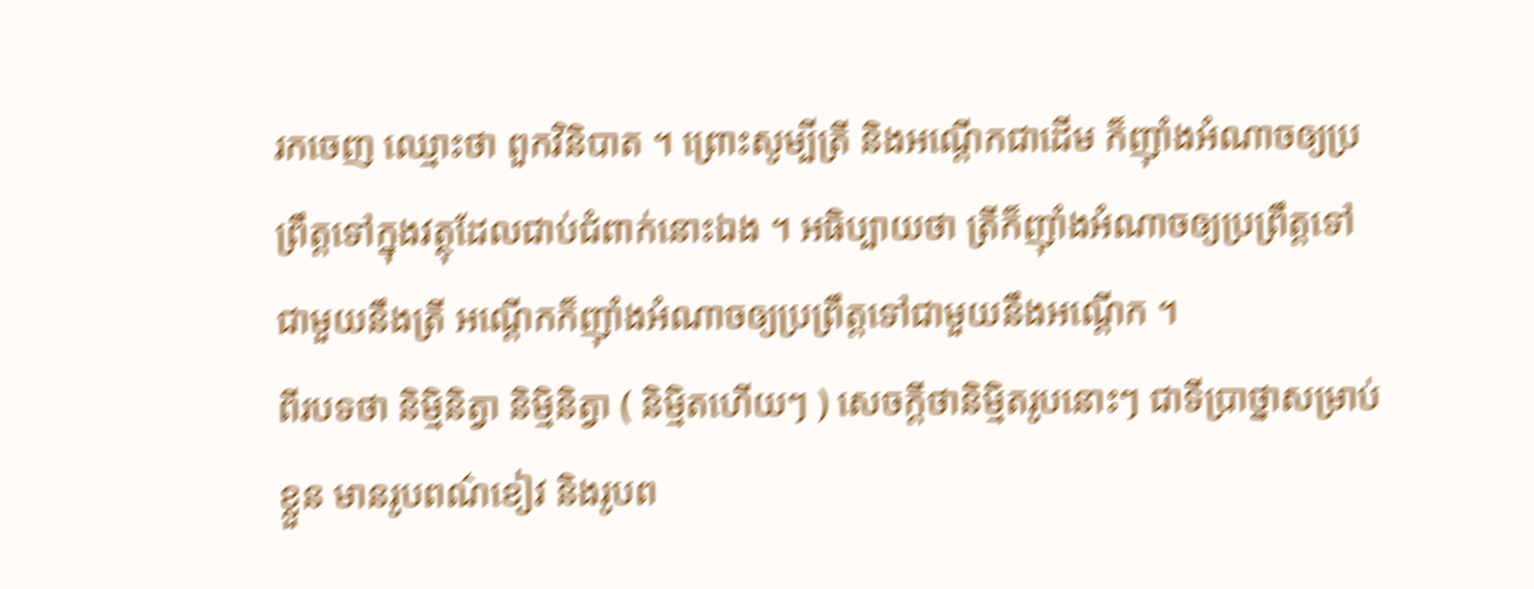រកចេញ ឈ្មោះថា ពួកវិនិបាត ។ ព្រោះសូម្បីត្រី និងអណ្តើកជាដើម ក៏ញ៉ាំងអំណាចឲ្យប្រព្រឹត្តទៅក្នុងវត្ថុដែលជាប់ជំពាក់នោះឯង ។ អធិប្បាយថា ត្រីក៏ញ៉ាំងអំណាចឲ្យប្រព្រឹត្តទៅជាមួយនឹងត្រី អណ្តើកក៏ញ៉ាំងអំណាចឲ្យប្រព្រឹត្តទៅជាមួយនឹងអណ្តើក ។
ពីរបទថា និម្មិនិត្វា និម្មិនិត្វា ( និម្មិតហើយៗ ) សេចក្តីថានិម្មិតរូបនោះៗ ជាទីប្រាថ្នាសម្រាប់ខ្លួន មានរូបពណ៌ខៀវ និងរូបព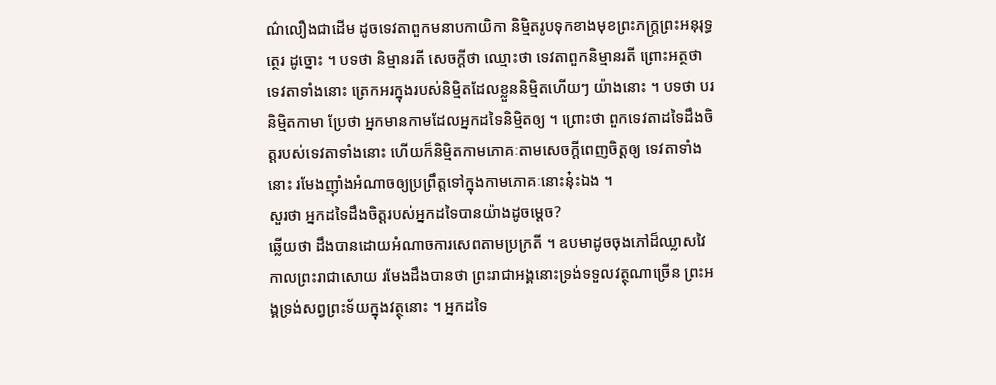ណ៌លឿងជាដើម ដូចទេវតាពួកមនាបកាយិកា និម្មិតរូបទុកខាងមុខព្រះភក្ត្រព្រះអនុរុទ្ធត្ថេរ ដូច្នោះ ។ បទថា និម្មានរតី សេចក្តីថា ឈ្មោះថា ទេវតាពួកនិម្មានរតី ព្រោះអត្ថថា ទេវតាទាំងនោះ ត្រេកអរក្នុងរបស់និម្មិតដែលខ្លួននិម្មិតហើយៗ យ៉ាងនោះ ។ បទថា បរនិម្មិតកាមា ប្រែថា អ្នកមានកាមដែលអ្នកដទៃនិម្មិតឲ្យ ។ ព្រោះថា ពួកទេវតាដទៃដឹងចិត្តរបស់ទេវតាទាំងនោះ ហើយក៏និម្មិតកាមភោគៈតាមសេចក្តីពេញចិត្តឲ្យ ទេវតាទាំងនោះ រមែងញ៉ាំងអំណាចឲ្យប្រព្រឹត្តទៅក្នុងកាមភោគៈនោះនុ៎ះឯង ។
សួរថា អ្នកដទៃដឹងចិត្តរបស់អ្នកដទៃបានយ៉ាងដូចម្តេច?
ឆ្លើយថា ដឹងបានដោយអំណាចការសេពតាមប្រក្រតី ។ ឧបមាដូចចុងភៅដ៏ឈ្លាសវៃ កាលព្រះរាជាសោយ រមែងដឹងបានថា ព្រះរាជាអង្គនោះទ្រង់ទទួលវត្ថុណាច្រើន ព្រះអង្គទ្រង់សព្វព្រះទ័យក្នុងវត្ថុនោះ ។ អ្នកដទៃ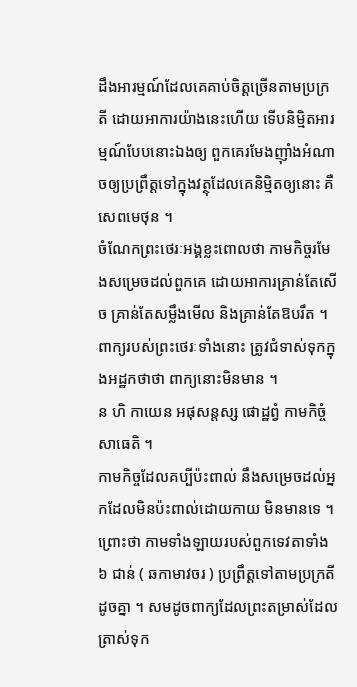ដឹងអារម្មណ៍ដែលគេគាប់ចិត្តច្រើនតាមប្រក្រតី ដោយអាការយ៉ាងនេះហើយ ទើបនិម្មិតអារម្មណ៍បែបនោះឯងឲ្យ ពួកគេរមែងញ៉ាំងអំណាចឲ្យប្រព្រឹត្តទៅក្នុងវត្ថុដែលគេនិម្មិតឲ្យនោះ គឺសេពមេថុន ។
ចំណែកព្រះថេរៈអង្គខ្លះពោលថា កាមកិច្ចរមែងសម្រេចដល់ពួកគេ ដោយអាការគ្រាន់តែសើច គ្រាន់តែសម្លឹងមើល និងគ្រាន់តែឱបរឹត ។ ពាក្យរបស់ព្រះថេរៈទាំងនោះ ត្រូវជំទាស់ទុកក្នុងអដ្ឋកថាថា ពាក្យនោះមិនមាន ។
ន ហិ កាយេន អផុសន្តស្ស ផោដ្ឋព្វំ កាមកិច្ចំ សាធេតិ ។
កាមកិច្ចដែលគប្បីប៉ះពាល់ នឹងសម្រេចដល់អ្នកដែលមិនប៉ះពាល់ដោយកាយ មិនមានទេ ។
ព្រោះថា កាមទាំងឡាយរបស់ពួកទេវតាទាំង ៦ ជាន់ ( ឆកាមាវចរ ) ប្រព្រឹត្តទៅតាមប្រក្រតីដូចគ្នា ។ សមដូចពាក្យដែលព្រះតម្រាស់ដែលត្រាស់ទុក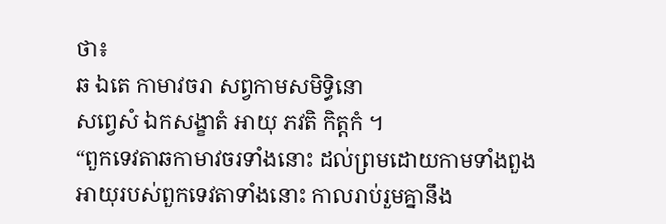ថា៖
ឆ ឯតេ កាមាវចរា សព្វកាមសមិទ្ធិនោ
សព្វេសំ ឯកសង្ខាតំ អាយុ ភវតិ កិត្តកំ ។
“ពួកទេវតាឆកាមាវចរទាំងនោះ ដល់ព្រមដោយកាមទាំងពួង អាយុរបស់ពួកទេវតាទាំងនោះ កាលរាប់រួមគ្នានឹង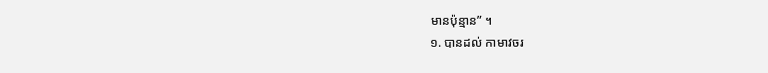មានប៉ុន្មាន” ។
១. បានដល់ កាមាវចរ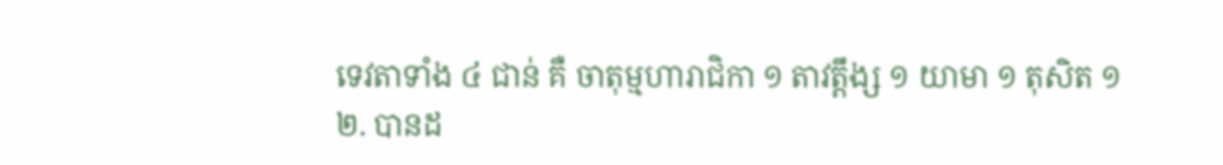ទេវតាទាំង ៤ ជាន់ គឺ ចាតុម្មហារាជិកា ១ តាវត្តឹង្ស ១ យាមា ១ តុសិត ១
២. បានដ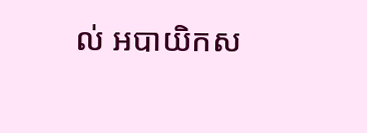ល់ អបាយិកស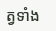ត្វទាំង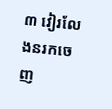៣ វៀរលែងនរកចេញ